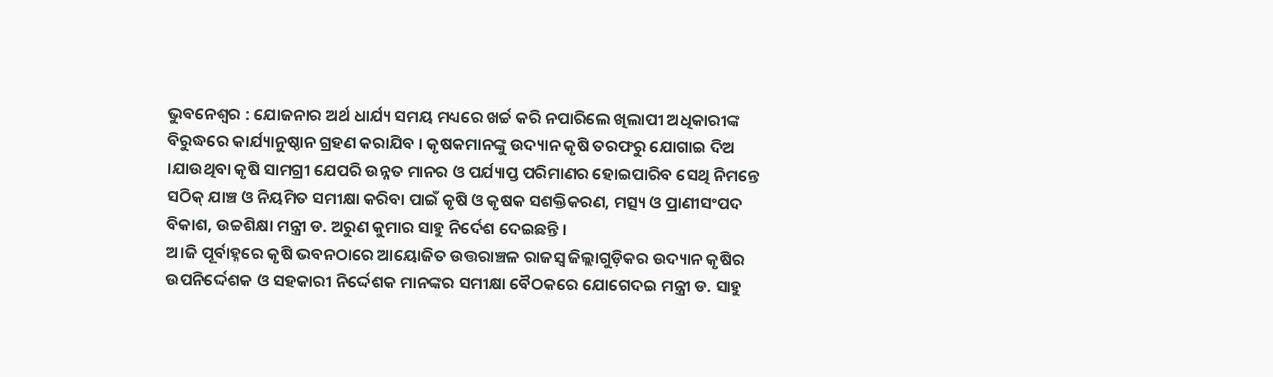ଭୁବନେଶ୍ୱର : ଯୋଜନାର ଅର୍ଥ ଧାର୍ଯ୍ୟ ସମୟ ମଧ୍ୟରେ ଖର୍ଚ୍ଚ କରି ନପାରିଲେ ଖିଲାପୀ ଅଧିକାରୀଙ୍କ ବିରୁଦ୍ଧରେ କାର୍ଯ୍ୟାନୁଷ୍ଠାନ ଗ୍ରହଣ କରାଯିବ । କୃଷକମାନଙ୍କୁ ଉଦ୍ୟାନ କୃଷି ତରଫରୁ ଯୋଗାଇ ଦିଅ ।ଯାଉଥିବା କୃଷି ସାମଗ୍ରୀ ଯେପରି ଉନ୍ନତ ମାନର ଓ ପର୍ଯ୍ୟାପ୍ତ ପରିମାଣର ହୋଇପାରିବ ସେଥି ନିମନ୍ତେ ସଠିକ୍ ଯାଞ୍ଚ ଓ ନିୟମିତ ସମୀକ୍ଷା କରିବା ପାଇଁ କୃଷି ଓ କୃଷକ ସଶକ୍ତିକରଣ, ମତ୍ସ୍ୟ ଓ ପ୍ରାଣୀସଂପଦ ବିକାଶ, ଉଚ୍ଚଶିକ୍ଷା ମନ୍ତ୍ରୀ ଡ. ଅରୁଣ କୁମାର ସାହୁ ନିର୍ଦେଶ ଦେଇଛନ୍ତି ।
ଅ।ଜି ପୂର୍ବାହ୍ନରେ କୃଷି ଭବନଠାରେ ଆୟୋଜିତ ଉତ୍ତରାଞ୍ଚଳ ରାଜସ୍ୱ ଜିଲ୍ଲାଗୁଡ଼ିକର ଉଦ୍ୟାନ କୃଷିର ଉପନିର୍ଦ୍ଦେଶକ ଓ ସହକାରୀ ନିର୍ଦ୍ଦେଶକ ମାନଙ୍କର ସମୀକ୍ଷା ବୈଠକରେ ଯୋଗେଦଇ ମନ୍ତ୍ରୀ ଡ. ସାହୁ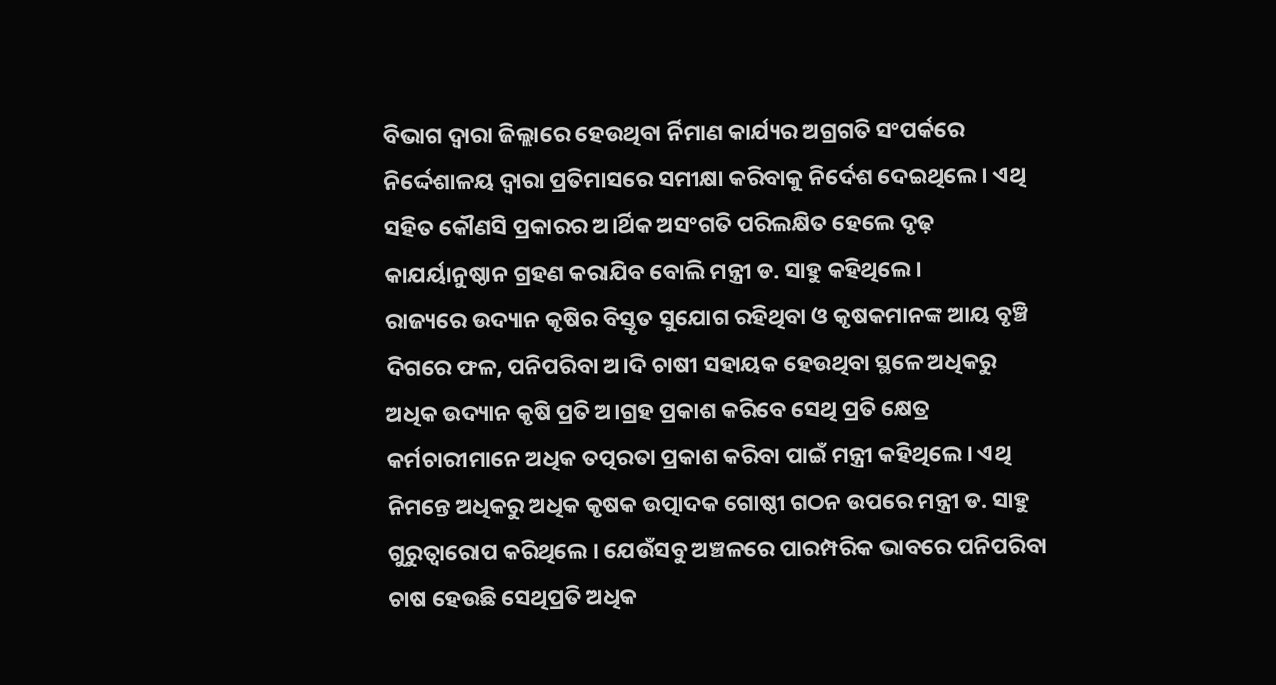ବିଭାଗ ଦ୍ୱାରା ଜିଲ୍ଲାରେ ହେଉଥିବା ର୍ନିମାଣ କାର୍ଯ୍ୟର ଅଗ୍ରଗତି ସଂପର୍କରେ ନିର୍ଦ୍ଦେଶାଳୟ ଦ୍ୱାରା ପ୍ରତିମାସରେ ସମୀକ୍ଷା କରିବାକୁ ନିର୍ଦେଶ ଦେଇଥିଲେ । ଏଥି ସହିତ କୌଣସି ପ୍ରକାରର ଅ।ର୍ଥିକ ଅସଂଗତି ପରିଲକ୍ଷିତ ହେଲେ ଦୃଢ଼ କାଯର୍ୟାନୁଷ୍ଠାନ ଗ୍ରହଣ କରାଯିବ ବୋଲି ମନ୍ତ୍ରୀ ଡ. ସାହୁ କହିଥିଲେ ।
ରାଜ୍ୟରେ ଉଦ୍ୟାନ କୃଷିର ବିସ୍ତୃତ ସୁଯୋଗ ରହିଥିବା ଓ କୃଷକମାନଙ୍କ ଆୟ ବୃଞ୍ଚି ଦିଗରେ ଫଳ, ପନିପରିବା ଅ।ଦି ଚାଷୀ ସହାୟକ ହେଉଥିବା ସ୍ଥଳେ ଅଧିକରୁ ଅଧିକ ଉଦ୍ୟାନ କୃଷି ପ୍ରତି ଅ।ଗ୍ରହ ପ୍ରକାଶ କରିବେ ସେଥି ପ୍ରତି କ୍ଷେତ୍ର କର୍ମଚାରୀମାନେ ଅଧିକ ତତ୍ପରତା ପ୍ରକାଶ କରିବା ପାଇଁ ମନ୍ତ୍ରୀ କହିଥିଲେ । ଏଥି ନିମନ୍ତେ ଅଧିକରୁ ଅଧିକ କୃଷକ ଉତ୍ପାଦକ ଗୋଷ୍ଠୀ ଗଠନ ଉପରେ ମନ୍ତ୍ରୀ ଡ. ସାହୁ ଗୁରୁତ୍ୱାରୋପ କରିଥିଲେ । ଯେଉଁସବୁ ଅଞ୍ଚଳରେ ପାରମ୍ପରିକ ଭାବରେ ପନିପରିବା ଚାଷ ହେଉଛି ସେଥିପ୍ରତି ଅଧିକ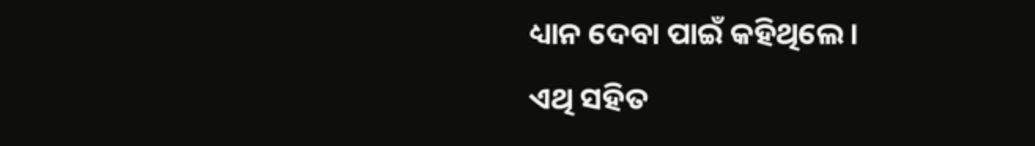ଧ୍ୟାନ ଦେବା ପାଇଁ କହିଥିଲେ ।
ଏଥି ସହିତ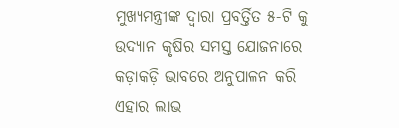ମୁଖ୍ୟମନ୍ତ୍ରୀଙ୍କ ଦ୍ୱାରା ପ୍ରବର୍ତ୍ତିତ ୫-ଟି କୁ ଉଦ୍ୟାନ କୃଷିର ସମସ୍ତ ଯୋଜନାରେ କଡ଼ାକଡ଼ି ଭାବରେ ଅନୁପାଳନ କରି ଏହାର ଲାଭ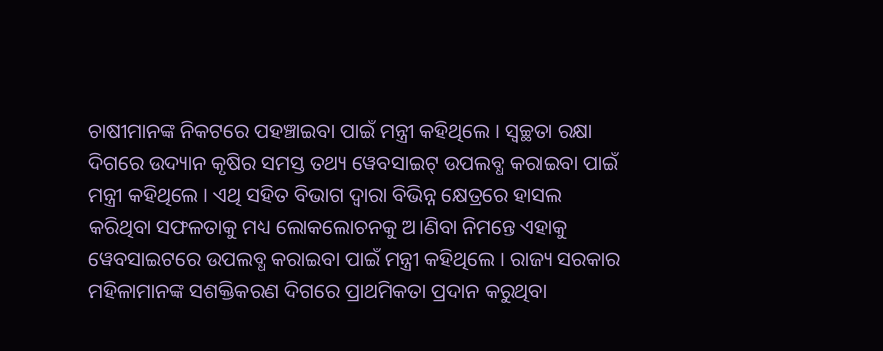ଚାଷୀମାନଙ୍କ ନିକଟରେ ପହଞ୍ଚାଇବା ପାଇଁ ମନ୍ତ୍ରୀ କହିଥିଲେ । ସ୍ୱଚ୍ଛତା ରକ୍ଷା ଦିଗରେ ଉଦ୍ୟାନ କୃଷିର ସମସ୍ତ ତଥ୍ୟ ୱେବସାଇଟ୍ ଉପଲବ୍ଧ କରାଇବା ପାଇଁ ମନ୍ତ୍ରୀ କହିଥିଲେ । ଏଥି ସହିତ ବିଭାଗ ଦ୍ୱାରା ବିଭିନ୍ନ କ୍ଷେତ୍ରରେ ହାସଲ କରିଥିବା ସଫଳତାକୁ ମଧ୍ୟ ଲୋକଲୋଚନକୁ ଅ।ଣିବା ନିମନ୍ତେ ଏହାକୁ ୱେବସାଇଟରେ ଉପଲବ୍ଧ କରାଇବା ପାଇଁ ମନ୍ତ୍ରୀ କହିଥିଲେ । ରାଜ୍ୟ ସରକାର ମହିଳାମାନଙ୍କ ସଶକ୍ତିକରଣ ଦିଗରେ ପ୍ରାଥମିକତା ପ୍ରଦାନ କରୁଥିବା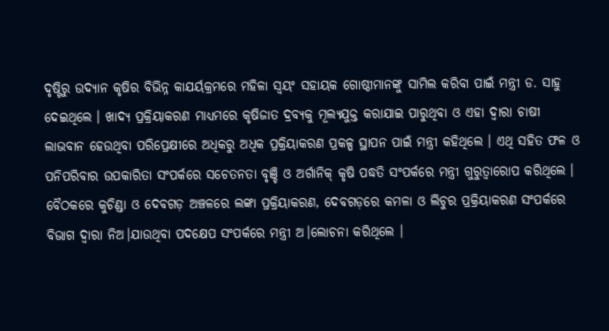ଦୃଷ୍ଟିରୁ ଉଦ୍ୟାନ କୃଷିର ବିଭିନ୍ନ କାଯର୍ୟକ୍ରମରେ ମହିଳା ସ୍ୱୟଂ ସହାୟକ ଗୋଷ୍ଠୀମାନଙ୍କୁ ସାମିଲ କରିବା ପାଇଁ ମନ୍ତ୍ରୀ ଡ. ସାହୁ ଦେଇଥିଲେ । ଖାଦ୍ୟ ପ୍ରକ୍ରିୟାକରଣ ମାଧ୍ୟମରେ କୃଷିଜାତ ଦ୍ରବ୍ୟକୁ ମୂଲ୍ୟଯୁକ୍ତ କରାଯାଇ ପାରୁଥିବା ଓ ଏହା ଦ୍ୱାରା ଚାଷୀ ଲାଭବାନ ହେଉଥିବା ପରିପ୍ରେକ୍ଷୀରେ ଅଧିକରୁ ଅଧିକ ପ୍ରକ୍ରିୟାକରଣ ପ୍ରକଳ୍ପ ସ୍ଥାପନ ପାଇଁ ମନ୍ତ୍ରୀ କହିଥିଲେ । ଏଥି ସହିତ ଫଳ ଓ ପନିପରିବାର ଉପକାରିତା ସଂପର୍କରେ ସଚେତନତା ବୃଞ୍ଚି ଓ ଅର୍ଗାନିକ୍ କୃଷି ପଦ୍ଧତି ସଂପର୍କରେ ମନ୍ତ୍ରୀ ଗୁରୁତ୍ୱାରୋପ କରିଥିଲେ ।
ବୈଠକରେ କୁଚିଣ୍ଡା ଓ ଦେବଗଡ଼ ଅଞ୍ଚଳରେ ଲଙ୍କା ପ୍ରକ୍ରିୟାକରଣ, ଦେବଗଡ଼ରେ କମଳା ଓ ଲିଚୁର ପ୍ରକ୍ରିୟାକରଣ ସଂପର୍କରେ ବିଭାଗ ଦ୍ୱାରା ନିଅ।ଯାଉଥିବା ପଦକ୍ଷେପ ସଂପର୍କରେ ମନ୍ତ୍ରୀ ଅ।ଲୋଚନା କରିଥିଲେ ।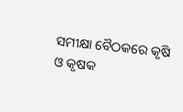ସମୀକ୍ଷା ବୈଠକରେ କୃଷି ଓ କୃଷକ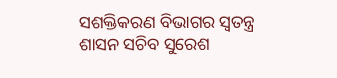ସଶକ୍ତିକରଣ ବିଭାଗର ସ୍ୱତନ୍ତ୍ର ଶାସନ ସଚିବ ସୁରେଶ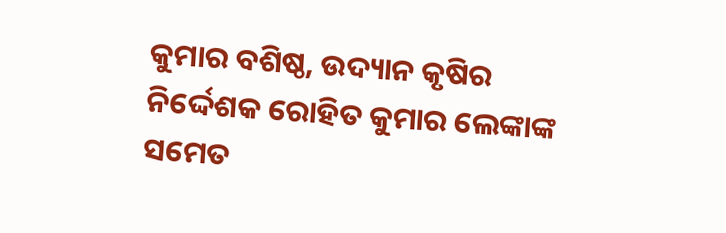କୁମାର ବଶିଷ୍ଠ, ଉଦ୍ୟାନ କୃଷିର ନିର୍ଦ୍ଦେଶକ ରୋହିତ କୁମାର ଲେଙ୍କାଙ୍କ ସମେତ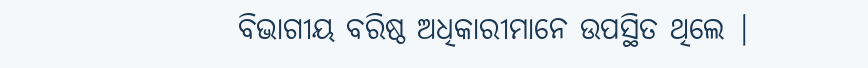ବିଭାଗୀୟ ବରିଷ୍ଠ ଅଧିକାରୀମାନେ ଉପସ୍ଥିତ ଥିଲେ |